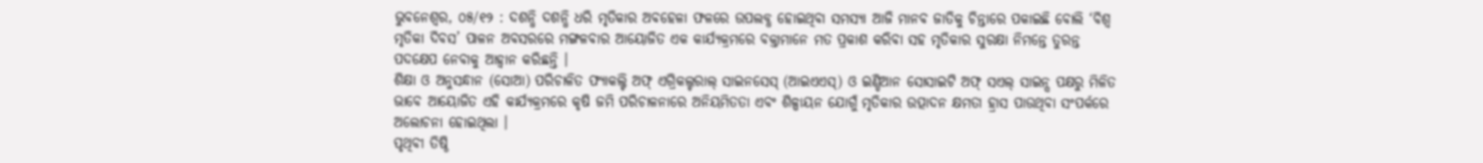ଭୁବନେଶ୍ୱର, ୦୫/୧୨ : ଦଶନ୍ଧି ଦଶନ୍ଧି ଧରି ମୃତିକାର ଅବହେଳା ଫଳରେ ଉପଲବ୍ଧ ହୋଇଥିବା ସମସ୍ୟା ଆଜି ମାନବ ଜାତିକୁ ଚିନ୍ତାରେ ପକାଇଛି ବୋଲି ‘ବିଶ୍ୱ ମୃତିକା ଦିବସ’ ପାଳନ ଅବସରରେ ମଙ୍ଗଳବାର ଆୟୋଜିତ ଏକ କାର୍ଯ୍ୟକ୍ରମରେ ବକ୍ତାମାନେ ମତ ପ୍ରକାଶ କରିବା ସହ ମୃତିକାର ସୁରକ୍ଷା ନିମନ୍ତେ ତୁରନ୍ତ ପଦକ୍ଷେପ ନେବାକୁ ଆହ୍ୱାନ କରିଛନ୍ତି ।
ଶିକ୍ଷା ଓ ଅନୁସନ୍ଧାନ (ସୋଆ) ପରିଚାଳିତ ଫ୍ୟାକଲ୍ଟି ଅଫ୍ ଏଗ୍ରିକଲ୍ଚରାଲ୍ ସାଇନସେସ୍ (ଆଇଏଏସ୍) ଓ ଇଣ୍ଡିଆନ ସୋସାଇଟି ଅଫ୍ ସଏଲ୍ ସାଇନ୍ସ ପକ୍ଷରୁ ମିଳିତ ଭାବେ ଆୟୋଜିତ ଏହି କାର୍ଯ୍ୟକ୍ରମରେ କୃଷି ଜମି ପରିଚାଳନାରେ ଅନିୟମିତତା ଏବଂ ଶିଳ୍ପାୟନ ଯୋଗୁଁ ମୃତିକାର ଉତ୍ପାଦନ କ୍ଷମତା ହ୍ରାସ ପାଉଥିବା ସଂପର୍କରେ ଅଲୋଚନା ହୋଇଥିଲା ।
ପୃଥିବୀ ତିଷ୍ଠି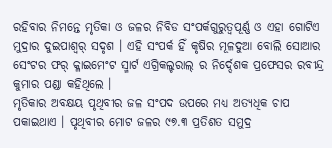ରହିବାର ନିମନ୍ତେ ମୃତିକା ଓ ଜଳର ନିବିଡ ସଂପର୍କଗୁରୁତ୍ୱପୂର୍ଣ୍ଣ ଓ ଏହା ଗୋଟିଏ ମୁଦ୍ରାର ଦୁଇପାଶ୍ୱର୍ ସଦୃଶ । ଏହି ସଂପର୍କ ହିଁ କୃଷିର ମୂଳଦୁଆ ବୋଲି ସୋଆର ସେଂଟର ଫର୍ କ୍ଳାଇମେଂଟ ସ୍ମାର୍ଟ ଏଗ୍ରିକଲ୍ଚରାଲ୍ ର ନିର୍ଦ୍ଦେଶକ ପ୍ରଫେସର ରବୀନ୍ଦ୍ର କୁମାର ପଣ୍ଡା କହିଥିଲେ ।
ମୃତିକାର ଅବକ୍ଷୟ ପୃଥିବୀର ଜଳ ସଂପଦ ଉପରେ ମଧ୍ୟ ଅତ୍ୟଧିକ ଚାପ ପକାଇଥାଏ । ପୃଥିବୀର ମୋଟ ଜଳର ୯୭.୩ ପ୍ରତିଶତ ସମୁଦ୍ର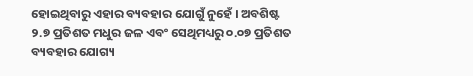ହୋଇଥିବାରୁ ଏହାର ବ୍ୟବହାର ଯୋଗୁଁ ନୁହେଁ । ଅବଶିଷ୍ଟ ୨.୭ ପ୍ରତିଶତ ମଧୁର ଜଳ ଏବଂ ସେଥିମଧ୍ୟରୁ ୦.୦୭ ପ୍ରତିଶତ ବ୍ୟବହାର ଯୋଗ୍ୟ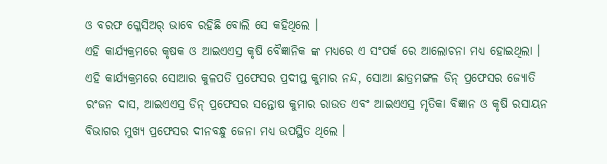ଓ ବରଫ ଗ୍ଳେସିଅର୍ ଭାବେ ରହିଛି ବୋଲି ସେ କହିଥିଲେ ।
ଏହି କାର୍ଯ୍ୟକ୍ରମରେ କୃଷକ ଓ ଆଇଏଏସ୍ର କୃଷି ବୈଜ୍ଞାନିକ ଙ୍କ ମଧ୍ୟରେ ଏ ସଂପର୍କ ରେ ଆଲୋଚନା ମଧ୍ୟ ହୋଇଥିଲା ।
ଏହି କାର୍ଯ୍ୟକ୍ରମରେ ସୋଆର କୁଳପତି ପ୍ରଫେସର ପ୍ରଦୀପ୍ତ କୁମାର ନନ୍ଦ, ସୋଆ ଛାତ୍ରମଙ୍ଗଳ ଡିନ୍ ପ୍ରଫେସର ଜ୍ୟୋତି ରଂଜନ ଦାସ, ଆଇଏଏସ୍ର ଡିନ୍ ପ୍ରଫେସର ସନ୍ତୋଷ କୁମାର ରାଉତ ଏବଂ ଆଇଏଏସ୍ର ମୃତିକା ବିଜ୍ଞାନ ଓ କୃଷି ରସାୟନ ବିଭାଗର ମୁଖ୍ୟ ପ୍ରଫେସର ଦୀନବନ୍ଧୁ ଜେନା ମଧ୍ୟ ଉପସ୍ଥିତ ଥିଲେ ।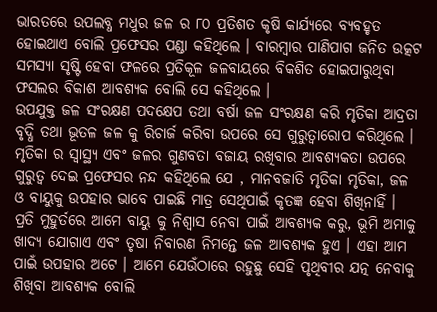ଭାରତରେ ଉପଲବ୍ଧ ମଧୁର ଜଳ ର ୮୦ ପ୍ରତିଶତ କୃଷି କାର୍ଯ୍ୟରେ ବ୍ୟବହୃତ ହୋଇଥାଏ ବୋଲି ପ୍ରଫେସର ପଣ୍ଡା କହିଥିଲେ । ବାରମ୍ବାର ପାଣିପାଗ ଜନିତ ଉତ୍କଟ ସମସ୍ୟା ସୃଷ୍ଟି ହେବା ଫଳରେ ପ୍ରତିକୂଳ ଜଳବାୟରେ ବିକଶିତ ହୋଇପାରୁଥିବା ଫସଲର ବିକାଶ ଆବଶ୍ୟକ ବୋଲି ସେ କହିଥିଲେ ।
ଉପଯୁକ୍ତ ଜଳ ସଂରକ୍ଷଣ ପଦକ୍ଷେପ ତଥା ବର୍ଷା ଜଳ ସଂରକ୍ଷଣ କରି ମୃତିକା ଆଦ୍ରତା ବୃଦ୍ଧି ତଥା ଭୂତଳ ଜଳ କୁ ରିଚାର୍ଜ କରିବା ଉପରେ ସେ ଗୁରୁତ୍ୱାରୋପ କରିଥିଲେ ।
ମୃତିକା ର ସ୍ୱାସ୍ଥ୍ୟ ଏବଂ ଜଳର ଗୁଣବତା ବଜାୟ ରଖିବାର ଆବଶ୍ୟକତା ଉପରେ ଗୁରୁତ୍ୱ ଦେଇ ପ୍ରଫେସର ନନ୍ଦ କହିଥିଲେ ଯେ , ମାନବଜାତି ମୃତିକା ମୃତିକା, ଜଳ ଓ ବାୟୁକୁ ଉପହାର ଭାବେ ପାଇଛି ମାତ୍ର ସେଥିପାଇଁ କୃତଜ୍ଞ ହେବା ଶିଖିନାହିଁ । ପ୍ରତି ମୁହୁର୍ତରେ ଆମେ ବାୟୁ କୁ ନିଶ୍ୱାସ ନେବା ପାଇଁ ଆବଶ୍ୟକ କରୁ, ଭୂମି ଅମାକୁ ଖାଦ୍ୟ ଯୋଗାଏ ଏବଂ ତୃଷା ନିବାରଣ ନିମନ୍ତେ ଜଳ ଆବଶ୍ୟକ ହୁଏ । ଏହା ଆମ ପାଇଁ ଉପହାର ଅଟେ । ଆମେ ଯେଉଁଠାରେ ରହୁଛୁ ସେହି ପୃଥିବୀର ଯତ୍ନ ନେବାକୁ ଶିଖିବା ଆବଶ୍ୟକ ବୋଲି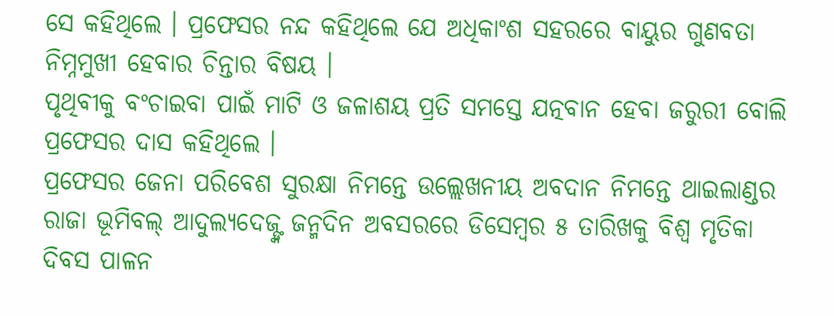ସେ କହିଥିଲେ । ପ୍ରଫେସର ନନ୍ଦ କହିଥିଲେ ଯେ ଅଧିକାଂଶ ସହରରେ ବାୟୁର ଗୁଣବତା ନିମ୍ନମୁଖୀ ହେବାର ଚିନ୍ତାର ବିଷୟ ।
ପୃଥିବୀକୁ ବଂଚାଇବା ପାଇଁ ମାଟି ଓ ଜଳାଶୟ ପ୍ରତି ସମସ୍ତେ ଯତ୍ନବାନ ହେବା ଜରୁରୀ ବୋଲି ପ୍ରଫେସର ଦାସ କହିଥିଲେ ।
ପ୍ରଫେସର ଜେନା ପରିବେଶ ସୁରକ୍ଷା ନିମନ୍ତେ ଉଲ୍ଲେଖନୀୟ ଅବଦାନ ନିମନ୍ତେ ଥାଇଲାଣ୍ଡର ରାଜା ଭୂମିବଲ୍ ଆଦୁଲ୍ୟଦେଜ୍ଙ୍କ ଜନ୍ମଦିନ ଅବସରରେ ଡିସେମ୍ବର ୫ ତାରିଖକୁ ବିଶ୍ୱ ମୃତିକା ଦିବସ ପାଳନ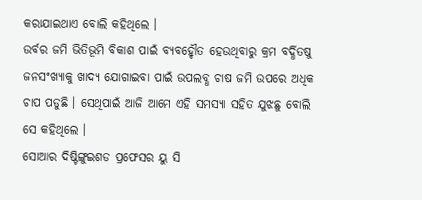କରାଯାଇଥାଏ ବୋଲି କହିଥିଲେ ।
ଉର୍ବର ଜମି ଭିତିଭୂମି ବିକାଶ ପାଇଁ ବ୍ୟବହୌୃତ ହେଉଥିବାରୁ କ୍ରମ ବର୍ଦ୍ଧିତଷୁ ଜନସଂଖ୍ୟାକୁ ଖାଦ୍ୟ ଯୋଗାଇବା ପାଇଁ ଉପଲବ୍ଧ ଚାଷ ଜମି ଉପରେ ଅଧିକ ଚାପ ପଡୁଛି । ସେଥିପାଇଁ ଆଜି ଆମେ ଏହି ସମସ୍ୟା ସହିତ ଯୁଝଛୁ ବୋଲି ସେ କହିଥିଲେ ।
ସୋଆର ଦିଷ୍ଟିଙ୍ଗୁଇଶଡ ପ୍ରଫେସର ୟୁ ସି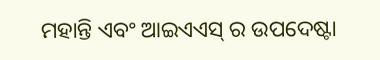ମହାନ୍ତି ଏବଂ ଆଇଏଏସ୍ ର ଉପଦେଷ୍ଟା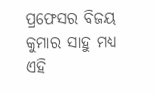ପ୍ରଫେସର ବିଜୟ କୁମାର ସାହୁ ମଧ୍ୟ ଏହି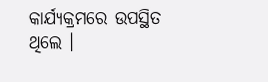କାର୍ଯ୍ୟକ୍ରମରେ ଉପସ୍ଥିତ ଥିଲେ ।